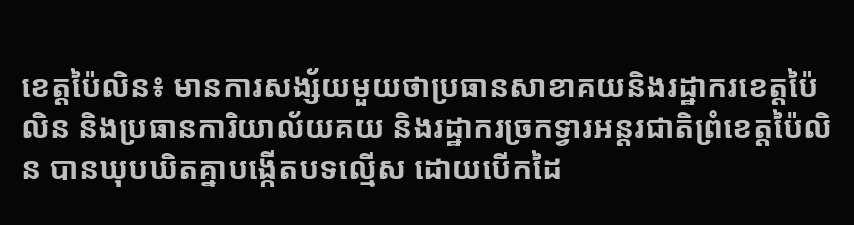ខេត្តប៉ៃលិន៖ មានការសង្ស័យមួយថាប្រធានសាខាគយនិងរដ្ឋាករខេត្តប៉ៃលិន និងប្រធានការិយាល័យគយ និងរដ្ឋាករច្រកទ្វារអន្តរជាតិព្រំខេត្តប៉ៃលិន បានឃុបឃិតគ្នាបង្កើតបទល្មើស ដោយបើកដៃ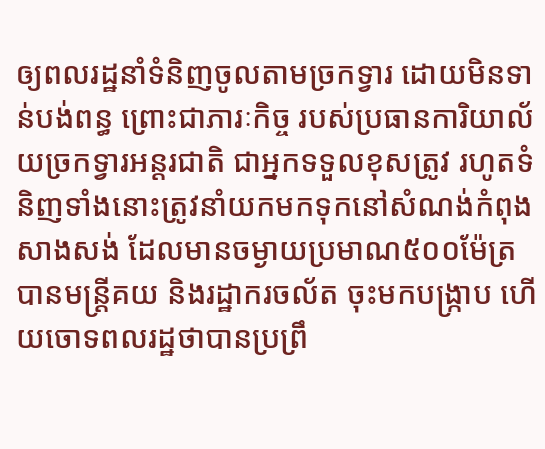ឲ្យពលរដ្ឋនាំទំនិញចូលតាមច្រកទ្វារ ដោយមិនទាន់បង់ពន្ធ ព្រោះជាភារៈកិច្ច របស់ប្រធានការិយាល័យច្រកទ្វារអន្តរជាតិ ជាអ្នកទទួលខុសត្រូវ រហូតទំនិញទាំងនោះត្រូវនាំយកមកទុកនៅសំណង់កំពុងសាងសង់ ដែលមានចម្ងាយប្រមាណ៥០០ម៉ែត្រ បានមន្ត្រីគយ និងរដ្ឋាករចល័ត ចុះមកបង្ក្រាប ហើយចោទពលរដ្ឋថាបានប្រព្រឹ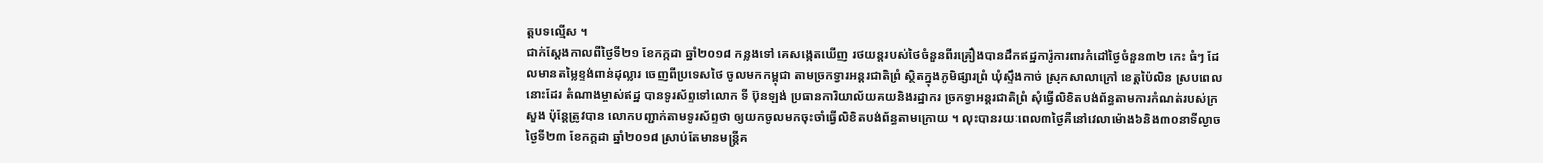ត្តបទល្មើស ។
ជាក់ស្តែងកាលពីថ្ងៃទី២១ ខែកក្កដា ឆ្នាំ២០១៨ កន្លងទៅ គេសង្កេតឃើញ រថយន្តរបស់ថៃចំនួនពីរគ្រឿងបានដឹកឥដ្ឋការ៉ូការពារកំដៅថ្ងៃចំនួន៣២ កេះ ធំៗ ដែលមានតម្លៃខ្ទង់ពាន់ដុល្លារ ចេញពីប្រទេសថៃ ចូលមកកម្ពុជា តាមច្រកទ្វារអន្តរជាតិព្រំ ស្ថិតក្នុងភូមិផ្សារព្រំ ឃុំស្ទឹងកាច់ ស្រុកសាលាក្រៅ ខេត្តប៉ៃលិន ស្របពេលនោះដែរ តំណាងម្ចាស់ឥដ្ឋ បានទូរស័ព្ទទៅលោក ទី ប៊ុនឡង់ ប្រធានការិយាល័យគយនិងរដ្ឋាករ ច្រកទ្វាអន្តរជាតិព្រំ សុំធ្វើលិខិតបង់ព័ន្ធតាមការកំណត់របស់ក្រសួង ប៉ុន្តែត្រូវបាន លោកបញ្ជាក់តាមទូរស័ព្ទថា ឲ្យយកចូលមកចុះចាំធ្វើលិខិតបង់ព័ន្ធតាមក្រោយ ។ លុះបានរយៈពេល៣ថ្ងៃគឺនៅវេលាម៉ោង៦និង៣០នាទីល្ងាចថ្ងៃទី២៣ ខែកក្តដា ឆ្នាំ២០១៨ ស្រាប់តែមានមន្ត្រីគ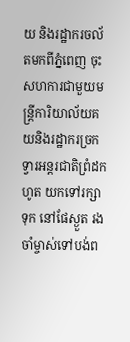យ និងរដ្ឋាករចល័តមកពីភ្នំពេញ ចុះសហការជាមួយមន្ត្រីការិយាល័យគយនិងរដ្ឋាករច្រកទ្វារអន្តរជាតិព្រំដកហូត យកទៅរក្សាទុក នៅផែស្ងួត រងចាំម្ចាស់ទៅបង់ព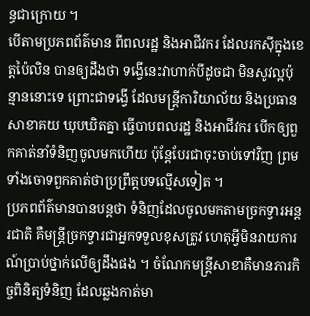ន្ធជាក្រោយ ។
បើតាមប្រភពព័ត៌មាន ពីពលរដ្ឋ និងអាជីវករ ដែលរកស៊ីក្នុងខេត្តប៉ៃលិន បានឲ្យដឹងថា ទង្វើនេះវាហាក់បីដូចជា មិនសូវល្អប៉ុន្មាននោះទេ ព្រោះជាទង្វើ ដែលមន្ត្រីការិយាល័យ និងប្រធានសាខាគយ ឃុបឃិតគ្នា ធ្វើបាបពលរដ្ឋ និងអាជីវករ បើកឲ្យពួកគាត់នាំទំនិញចូលមកហើយ ប៉ុន្តែបែរជាចុះចាប់ទៅវិញ ព្រមទាំងចោទពួកគាត់ថាប្រព្រឹត្តបទល្មើសទៀត ។
ប្រភពព័ត៌មានបានបន្តថា ទំនិញដែលចូលមកតាមច្រកទ្វារអន្តរជាតិ គឺមន្ត្រីច្រកទ្វារជាអ្នកទទួលខុសត្រូវ ហេតុអ្វីមិនរាយការណ៍ប្រាប់ថ្នាក់លើឲ្យដឹងផង ។ ចំណែកមន្ត្រីសាខាគឺមានភារកិច្ចពិនិត្យទំនិញ ដែលឆ្លងកាត់មា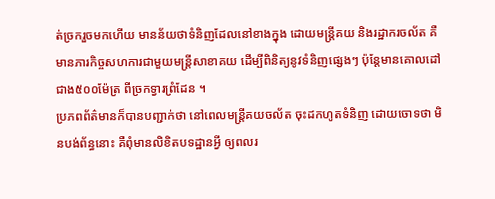ត់ច្រករួចមកហើយ មានន័យថាទំនិញដែលនៅខាងក្នុង ដោយមន្ត្រីគយ និងរដ្ឋាករចល័ត គឺមានភារកិច្ចសហការជាមួយមន្ត្រីសាខាគយ ដើម្បីពិនិត្យនូវទំនិញផ្សេងៗ ប៉ុន្តែមានគោលដៅជាង៥០០ម៉ែត្រ ពីច្រកទ្វារព្រំដែន ។
ប្រភពព័ត៌មានក៏បានបញ្ជាក់ថា នៅពេលមន្ត្រីគយចល័ត ចុះដកហូតទំនិញ ដោយចោទថា មិនបង់ព័ន្ធនោះ គឺពុំមានលិខិតបទដ្ឋានអ្វី ឲ្យពលរ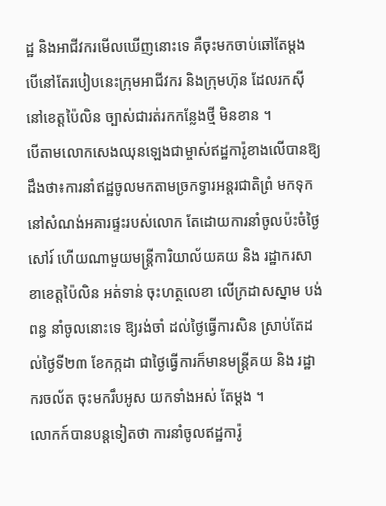ដ្ឋ និងអាជីវករមើលឃើញនោះទេ គឺចុះមកចាប់ឆៅតែម្តង បើនៅតែរបៀបនេះក្រុមអាជីវករ និងក្រុមហ៊ុន ដែលរកស៊ីនៅខេត្តប៉ៃលិន ច្បាស់ជារត់រកកន្លែងថ្មី មិនខាន ។
បើតាមលោកសេងឈុនឡេងជាម្ចាស់ឥដ្ឋការ៉ូខាងលើបានឱ្យដឹងថា៖ការនាំឥដ្ឋចូលមកតាមច្រកទ្វារអន្តរជាតិព្រំ មកទុកនៅសំណង់អគារផ្ទះរបស់លោក តែដោយការនាំចូលប៉ះចំថ្ងៃសៅរ៍ ហើយណាមួយមន្ត្រីការិយាល័យគយ និង រដ្ឋាករសាខាខេត្តប៉ៃលិន អត់ទាន់ ចុះហត្ថលេខា លើក្រដាសស្នាម បង់ពន្ធ នាំចូលនោះទេ ឱ្យរង់ចាំ ដល់ថ្ងៃធ្វើការសិន ស្រាប់តែដល់ថ្ងៃទី២៣ ខែកក្កដា ជាថ្ងៃធ្វើការក៏មានមន្ត្រីគយ និង រដ្ឋាករចល័ត ចុះមករឹបអូស យកទាំងអស់ តែម្តង ។
លោកក៍បានបន្តទៀតថា ការនាំចូលឥដ្ឋការ៉ូ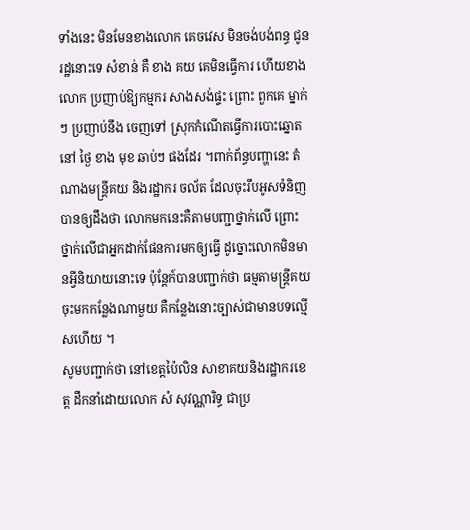ទាំងនេះ មិនមែនខាងលោក គេចវេស មិនចង់បង់ពន្ធ ជូនរដ្ឋនោះទេ សំខាន់ គឺ ខាង គយ គេមិនធ្វើការ ហើយខាងលោក ប្រញាប់ឱ្យកម្មករ សាងសង់ផ្ទះ ព្រោះ ពួកគេ ម្នាក់ៗ ប្រញាប់នឹង ចេញទៅ ស្រុកកំណើតធ្វើការបោះឆ្នោត នៅ ថ្ងៃ ខាង មុខ ឆាប់ៗ ផងដែរ ។ពាក់ព័ន្ធបញ្ហានេះ តំណាងមន្ត្រីគយ និងរដ្ឋាករ ចល័ត ដែលចុះរឹបអូសទំនិញបានឲ្យដឹងថា លោកមកនេះគឺតាមបញ្ជាថ្នាក់លើ ព្រោះថ្នាក់លើជាអ្នកដាក់ផែនការមកឲ្យធ្វើ ដូច្នោះលោកមិនមានអ្វីនិយាយនោះទេ ប៉ុន្តែក៍បានបញ្ជាក់ថា ធម្មតាមន្ត្រីគយចុះមកកន្លែងណាមួយ គឺកន្លែងនោះច្បាស់ជាមានបទល្មើសហើយ ។
សូមបញ្ជាក់ថា នៅខេត្តប៉ៃលិន សាខាគយនិងរដ្ឋាករខេត្ត ដឹកនាំដោយលោក សំ សុវណ្ណារិទ្ធ ជាប្រ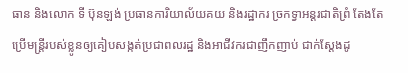ធាន និងលោក ទី ប៊ុនឡង់ ប្រធានការិយាល័យគយ និងរដ្ឋាករ ច្រកទ្វាអន្តរជាតិព្រំ តែងតែប្រើមន្ត្រីរបស់ខ្លូនឲ្យគៀបសង្កត់ប្រជាពលរដ្ឋ និងអាជីវករជាញឹកញាប់ ជាក់ស្តែងដូ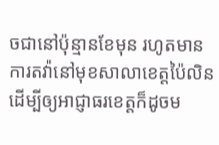ចជានៅប៉ុន្មានខែមុន រហូតមានការតវ៉ានៅមុខសាលាខេត្តប៉ៃលិន ដើម្បីឲ្យអាជ្ញាធរខេត្តក៏ដូចម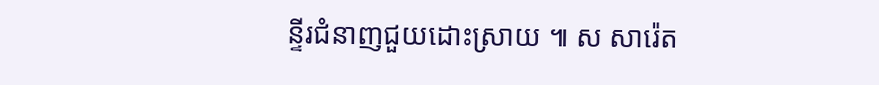ន្ទីរជំនាញជួយដោះស្រាយ ៕ ស សារ៉េត